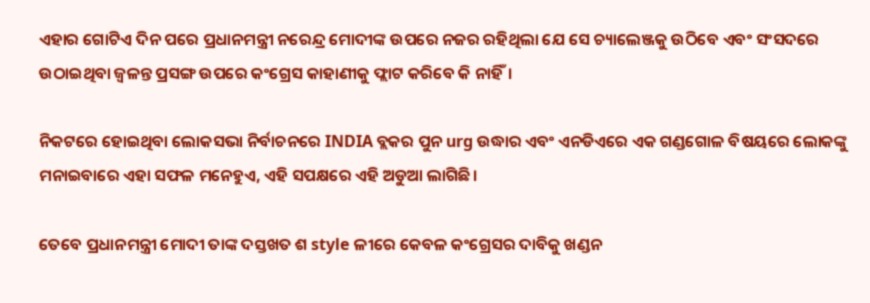ଏହାର ଗୋଟିଏ ଦିନ ପରେ ପ୍ରଧାନମନ୍ତ୍ରୀ ନରେନ୍ଦ୍ର ମୋଦୀଙ୍କ ଉପରେ ନଜର ରହିଥିଲା ଯେ ସେ ଚ୍ୟାଲେଞ୍ଜକୁ ଉଠିବେ ଏବଂ ସଂସଦରେ ଉଠାଇଥିବା ଜ୍ୱଳନ୍ତ ପ୍ରସଙ୍ଗ ଉପରେ କଂଗ୍ରେସ କାହାଣୀକୁ ଫ୍ଲାଟ କରିବେ କି ନାହିଁ।

ନିକଟରେ ହୋଇଥିବା ଲୋକସଭା ନିର୍ବାଚନରେ INDIA ବ୍ଲକର ପୁନ urg ଉଦ୍ଧାର ଏବଂ ଏନଡିଏରେ ଏକ ଗଣ୍ଡଗୋଳ ବିଷୟରେ ଲୋକଙ୍କୁ ମନାଇବାରେ ଏହା ସଫଳ ମନେହୁଏ, ଏହି ସପକ୍ଷରେ ଏହି ଅଡୁଆ ଲାଗିଛି।

ତେବେ ପ୍ରଧାନମନ୍ତ୍ରୀ ମୋଦୀ ତାଙ୍କ ଦସ୍ତଖତ ଶ style ଳୀରେ କେବଳ କଂଗ୍ରେସର ଦାବିକୁ ଖଣ୍ଡନ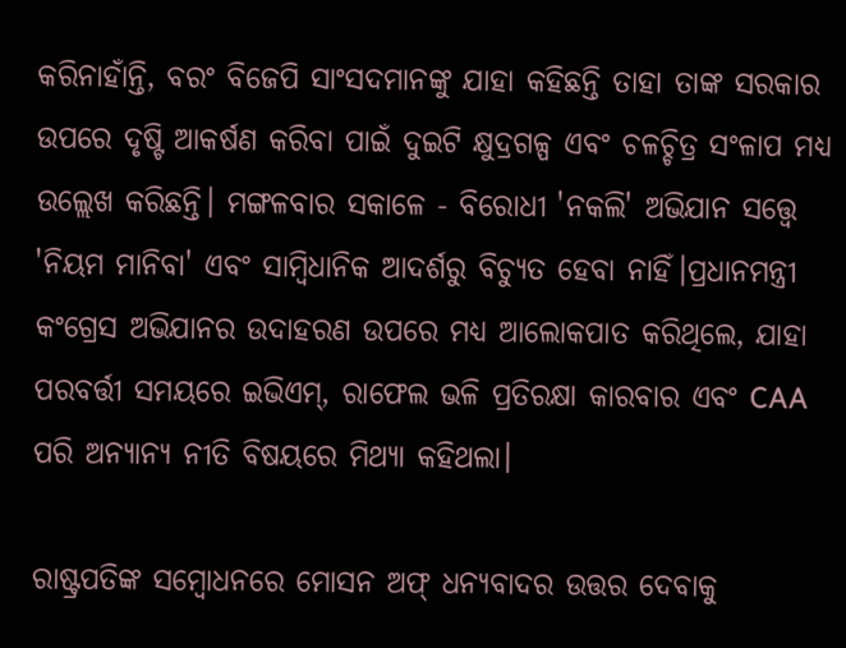କରିନାହାଁନ୍ତି, ବରଂ ବିଜେପି ସାଂସଦମାନଙ୍କୁ ଯାହା କହିଛନ୍ତି ତାହା ତାଙ୍କ ସରକାର ଉପରେ ଦୃଷ୍ଟି ଆକର୍ଷଣ କରିବା ପାଇଁ ଦୁଇଟି କ୍ଷୁଦ୍ରଗଳ୍ପ ଏବଂ ଚଳଚ୍ଚିତ୍ର ସଂଳାପ ମଧ୍ୟ ଉଲ୍ଲେଖ କରିଛନ୍ତି। ମଙ୍ଗଳବାର ସକାଳେ - ବିରୋଧୀ 'ନକଲି' ଅଭିଯାନ ସତ୍ତ୍ୱେ 'ନିୟମ ମାନିବା' ଏବଂ ସାମ୍ବିଧାନିକ ଆଦର୍ଶରୁ ବିଚ୍ୟୁତ ହେବା ନାହିଁ।ପ୍ରଧାନମନ୍ତ୍ରୀ କଂଗ୍ରେସ ଅଭିଯାନର ଉଦାହରଣ ଉପରେ ମଧ୍ୟ ଆଲୋକପାତ କରିଥିଲେ, ଯାହା ପରବର୍ତ୍ତୀ ସମୟରେ ଇଭିଏମ୍, ରାଫେଲ ଭଳି ପ୍ରତିରକ୍ଷା କାରବାର ଏବଂ CAA ପରି ଅନ୍ୟାନ୍ୟ ନୀତି ବିଷୟରେ ମିଥ୍ୟା କହିଥଲା।

ରାଷ୍ଟ୍ରପତିଙ୍କ ସମ୍ବୋଧନରେ ମୋସନ ଅଫ୍ ଧନ୍ୟବାଦର ଉତ୍ତର ଦେବାକୁ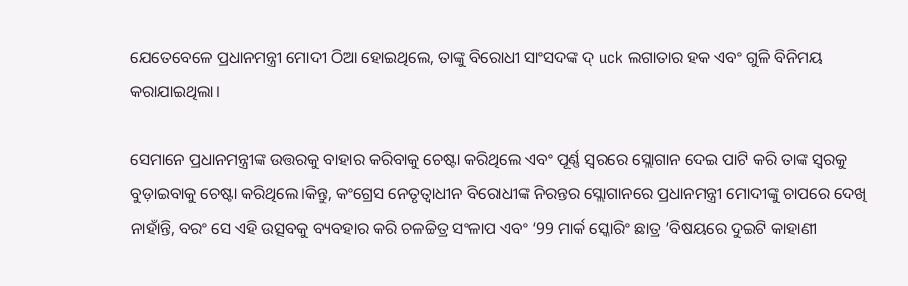ଯେତେବେଳେ ପ୍ରଧାନମନ୍ତ୍ରୀ ମୋଦୀ ଠିଆ ହୋଇଥିଲେ, ତାଙ୍କୁ ବିରୋଧୀ ସାଂସଦଙ୍କ ଦ୍ uck ଲଗାତାର ହକ ଏବଂ ଗୁଳି ବିନିମୟ କରାଯାଇଥିଲା।

ସେମାନେ ପ୍ରଧାନମନ୍ତ୍ରୀଙ୍କ ଉତ୍ତରକୁ ବାହାର କରିବାକୁ ଚେଷ୍ଟା କରିଥିଲେ ଏବଂ ପୂର୍ଣ୍ଣ ସ୍ୱରରେ ସ୍ଲୋଗାନ ଦେଇ ପାଟି କରି ତାଙ୍କ ସ୍ୱରକୁ ବୁଡ଼ାଇବାକୁ ଚେଷ୍ଟା କରିଥିଲେ।କିନ୍ତୁ, କଂଗ୍ରେସ ନେତୃତ୍ୱାଧୀନ ବିରୋଧୀଙ୍କ ନିରନ୍ତର ସ୍ଲୋଗାନରେ ପ୍ରଧାନମନ୍ତ୍ରୀ ମୋଦୀଙ୍କୁ ଚାପରେ ଦେଖି ନାହାଁନ୍ତି, ବରଂ ସେ ଏହି ଉତ୍ସବକୁ ବ୍ୟବହାର କରି ଚଳଚ୍ଚିତ୍ର ସଂଳାପ ଏବଂ ‘99 ମାର୍କ ସ୍କୋରିଂ ଛାତ୍ର ’ବିଷୟରେ ଦୁଇଟି କାହାଣୀ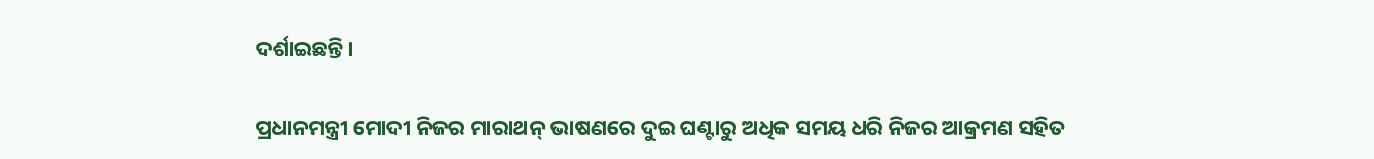ଦର୍ଶାଇଛନ୍ତି।

ପ୍ରଧାନମନ୍ତ୍ରୀ ମୋଦୀ ନିଜର ମାରାଥନ୍ ଭାଷଣରେ ଦୁଇ ଘଣ୍ଟାରୁ ଅଧିକ ସମୟ ଧରି ନିଜର ଆକ୍ରମଣ ସହିତ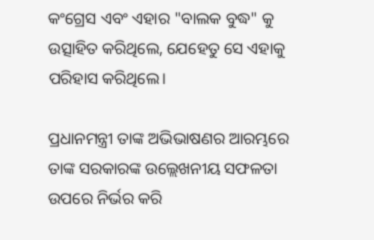କଂଗ୍ରେସ ଏବଂ ଏହାର "ବାଲକ ବୁଦ୍ଧ" କୁ ଉତ୍ସାହିତ କରିଥିଲେ, ଯେହେତୁ ସେ ଏହାକୁ ପରିହାସ କରିଥିଲେ।

ପ୍ରଧାନମନ୍ତ୍ରୀ ତାଙ୍କ ଅଭିଭାଷଣର ଆରମ୍ଭରେ ତାଙ୍କ ସରକାରଙ୍କ ଉଲ୍ଲେଖନୀୟ ସଫଳତା ଉପରେ ନିର୍ଭର କରି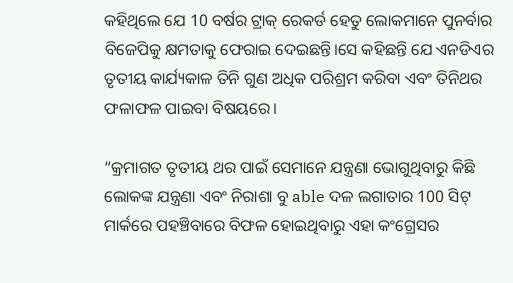କହିଥିଲେ ଯେ 10 ବର୍ଷର ଟ୍ରାକ୍ ରେକର୍ଡ ହେତୁ ଲୋକମାନେ ପୁନର୍ବାର ବିଜେପିକୁ କ୍ଷମତାକୁ ଫେରାଇ ଦେଇଛନ୍ତି।ସେ କହିଛନ୍ତି ଯେ ଏନଡିଏର ତୃତୀୟ କାର୍ଯ୍ୟକାଳ ତିନି ଗୁଣ ଅଧିକ ପରିଶ୍ରମ କରିବା ଏବଂ ତିନିଥର ଫଳାଫଳ ପାଇବା ବିଷୟରେ।

“କ୍ରମାଗତ ତୃତୀୟ ଥର ପାଇଁ ସେମାନେ ଯନ୍ତ୍ରଣା ଭୋଗୁଥିବାରୁ କିଛି ଲୋକଙ୍କ ଯନ୍ତ୍ରଣା ଏବଂ ନିରାଶା ବୁ able ଦଳ ଲଗାତାର 100 ସିଟ୍ ମାର୍କରେ ପହଞ୍ଚିବାରେ ବିଫଳ ହୋଇଥିବାରୁ ଏହା କଂଗ୍ରେସର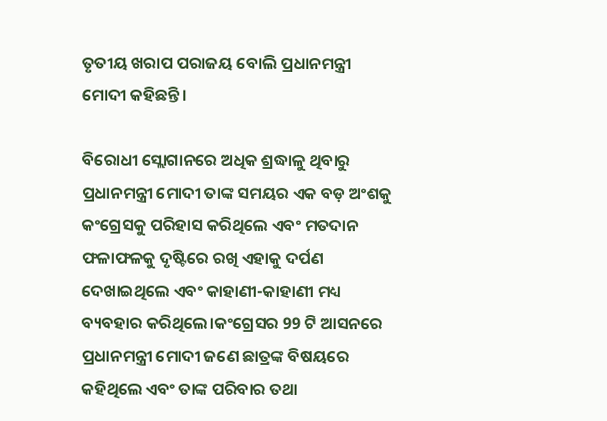ତୃତୀୟ ଖରାପ ପରାଜୟ ବୋଲି ପ୍ରଧାନମନ୍ତ୍ରୀ ମୋଦୀ କହିଛନ୍ତି।

ବିରୋଧୀ ସ୍ଲୋଗାନରେ ଅଧିକ ଶ୍ରଦ୍ଧାଳୁ ଥିବାରୁ ପ୍ରଧାନମନ୍ତ୍ରୀ ମୋଦୀ ତାଙ୍କ ସମୟର ଏକ ବଡ଼ ଅଂଶକୁ କଂଗ୍ରେସକୁ ପରିହାସ କରିଥିଲେ ଏବଂ ମତଦାନ ଫଳାଫଳକୁ ଦୃଷ୍ଟିରେ ରଖି ଏହାକୁ ଦର୍ପଣ ଦେଖାଇଥିଲେ ଏବଂ କାହାଣୀ-କାହାଣୀ ମଧ୍ୟ ବ୍ୟବହାର କରିଥିଲେ।କଂଗ୍ରେସର 99 ଟି ଆସନରେ ପ୍ରଧାନମନ୍ତ୍ରୀ ମୋଦୀ ଜଣେ ଛାତ୍ରଙ୍କ ବିଷୟରେ କହିଥିଲେ ଏବଂ ତାଙ୍କ ପରିବାର ତଥା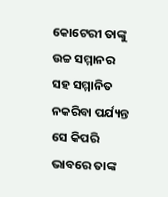କୋଟେରୀ ତାଙ୍କୁ ଉଚ୍ଚ ସମ୍ମାନର ସହ ସମ୍ମାନିତ ନକରିବା ପର୍ଯ୍ୟନ୍ତ ସେ କିପରି ଭାବରେ ତାଙ୍କ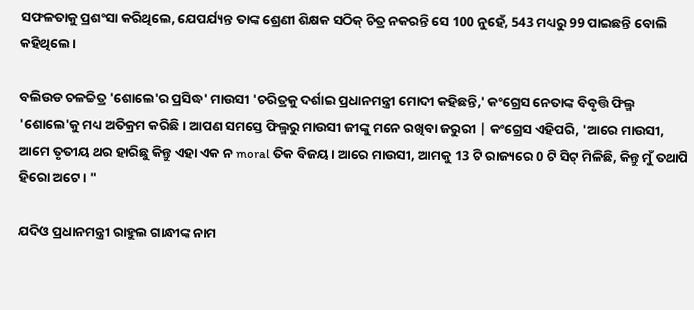ସଫଳତାକୁ ପ୍ରଶଂସା କରିଥିଲେ, ଯେପର୍ଯ୍ୟନ୍ତ ତାଙ୍କ ଶ୍ରେଣୀ ଶିକ୍ଷକ ସଠିକ୍ ଚିତ୍ର ନକରନ୍ତି ସେ 100 ନୁହେଁ, 543 ମଧ୍ୟରୁ 99 ପାଇଛନ୍ତି ବୋଲି କହିଥିଲେ।

ବଲିଉଡ ଚଳଚ୍ଚିତ୍ର 'ଶୋଲେ'ର ପ୍ରସିଦ୍ଧ' ମାଉସୀ 'ଚରିତ୍ରକୁ ଦର୍ଶାଇ ପ୍ରଧାନମନ୍ତ୍ରୀ ମୋଦୀ କହିଛନ୍ତି,' କଂଗ୍ରେସ ନେତାଙ୍କ ବିବୃତ୍ତି ଫିଲ୍ମ 'ଶୋଲେ'କୁ ମଧ୍ୟ ଅତିକ୍ରମ କରିଛି। ଆପଣ ସମସ୍ତେ ଫିଲ୍ମରୁ ମାଉସୀ ଜୀଙ୍କୁ ମନେ ରଖିବା ଜରୁରୀ | କଂଗ୍ରେସ ଏହିପରି, 'ଆରେ ମାଉସୀ, ଆମେ ତୃତୀୟ ଥର ହାରିଛୁ କିନ୍ତୁ ଏହା ଏକ ନ moral ତିକ ବିଜୟ। ଆରେ ମାଉସୀ, ଆମକୁ 13 ଟି ରାଜ୍ୟରେ 0 ଟି ସିଟ୍ ମିଳିଛି, କିନ୍ତୁ ମୁଁ ତଥାପି ହିରୋ ଅଟେ। "

ଯଦିଓ ପ୍ରଧାନମନ୍ତ୍ରୀ ରାହୁଲ ଗାନ୍ଧୀଙ୍କ ନାମ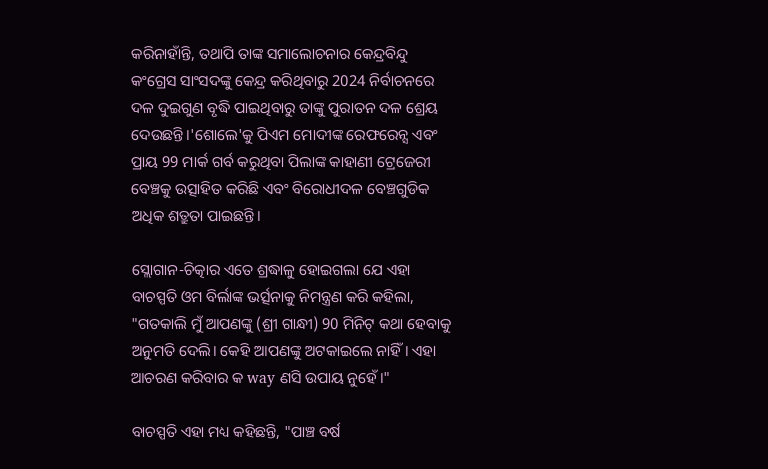କରିନାହାଁନ୍ତି, ତଥାପି ତାଙ୍କ ସମାଲୋଚନାର କେନ୍ଦ୍ରବିନ୍ଦୁ କଂଗ୍ରେସ ସାଂସଦଙ୍କୁ କେନ୍ଦ୍ର କରିଥିବାରୁ 2024 ନିର୍ବାଚନରେ ଦଳ ଦୁଇଗୁଣ ବୃଦ୍ଧି ପାଇଥିବାରୁ ତାଙ୍କୁ ପୁରାତନ ଦଳ ଶ୍ରେୟ ଦେଉଛନ୍ତି।'ଶୋଲେ'କୁ ପିଏମ ମୋଦୀଙ୍କ ରେଫରେନ୍ସ ଏବଂ ପ୍ରାୟ 99 ମାର୍କ ଗର୍ବ କରୁଥିବା ପିଲାଙ୍କ କାହାଣୀ ଟ୍ରେଜେରୀ ବେଞ୍ଚକୁ ଉତ୍ସାହିତ କରିଛି ଏବଂ ବିରୋଧୀଦଳ ବେଞ୍ଚଗୁଡିକ ଅଧିକ ଶତ୍ରୁତା ପାଇଛନ୍ତି।

ସ୍ଲୋଗାନ-ଚିତ୍କାର ଏତେ ଶ୍ରଦ୍ଧାଳୁ ହୋଇଗଲା ଯେ ଏହା ବାଚସ୍ପତି ଓମ ବିର୍ଲାଙ୍କ ଭର୍ତ୍ସନାକୁ ନିମନ୍ତ୍ରଣ କରି କହିଲା, "ଗତକାଲି ମୁଁ ଆପଣଙ୍କୁ (ଶ୍ରୀ ଗାନ୍ଧୀ) 90 ମିନିଟ୍ କଥା ହେବାକୁ ଅନୁମତି ଦେଲି। କେହି ଆପଣଙ୍କୁ ଅଟକାଇଲେ ନାହିଁ। ଏହା ଆଚରଣ କରିବାର କ way ଣସି ଉପାୟ ନୁହେଁ।"

ବାଚସ୍ପତି ଏହା ମଧ୍ୟ କହିଛନ୍ତି, "ପାଞ୍ଚ ବର୍ଷ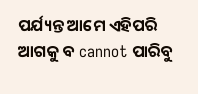ପର୍ଯ୍ୟନ୍ତ ଆମେ ଏହିପରି ଆଗକୁ ବ cannot ପାରିବୁ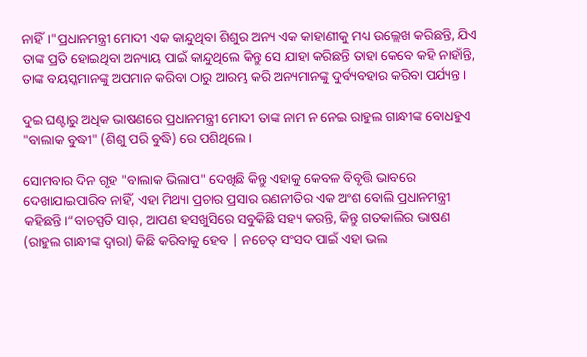ନାହିଁ।"ପ୍ରଧାନମନ୍ତ୍ରୀ ମୋଦୀ ଏକ କାନ୍ଦୁଥିବା ଶିଶୁର ଅନ୍ୟ ଏକ କାହାଣୀକୁ ମଧ୍ୟ ଉଲ୍ଲେଖ କରିଛନ୍ତି, ଯିଏ ତାଙ୍କ ପ୍ରତି ହୋଇଥିବା ଅନ୍ୟାୟ ପାଇଁ କାନ୍ଦୁଥିଲେ କିନ୍ତୁ ସେ ଯାହା କରିଛନ୍ତି ତାହା କେବେ କହି ନାହାଁନ୍ତି, ତାଙ୍କ ବୟସ୍କମାନଙ୍କୁ ଅପମାନ କରିବା ଠାରୁ ଆରମ୍ଭ କରି ଅନ୍ୟମାନଙ୍କୁ ଦୁର୍ବ୍ୟବହାର କରିବା ପର୍ଯ୍ୟନ୍ତ।

ଦୁଇ ଘଣ୍ଟାରୁ ଅଧିକ ଭାଷଣରେ ପ୍ରଧାନମନ୍ତ୍ରୀ ମୋଦୀ ତାଙ୍କ ନାମ ନ ନେଇ ରାହୁଲ ଗାନ୍ଧୀଙ୍କ ବୋଧହୁଏ "ବାଲାକ ବୁଦ୍ଧୀ" (ଶିଶୁ ପରି ବୁଦ୍ଧି) ରେ ପଶିଥିଲେ।

ସୋମବାର ଦିନ ଗୃହ "ବାଲାକ ଭିଲାପ" ଦେଖିଛି କିନ୍ତୁ ଏହାକୁ କେବଳ ବିବୃତ୍ତି ଭାବରେ ଦେଖାଯାଇପାରିବ ନାହିଁ, ଏହା ମିଥ୍ୟା ପ୍ରଚାର ପ୍ରସାର ରଣନୀତିର ଏକ ଅଂଶ ବୋଲି ପ୍ରଧାନମନ୍ତ୍ରୀ କହିଛନ୍ତି।“ବାଚସ୍ପତି ସାର୍, ଆପଣ ହସଖୁସିରେ ସବୁକିଛି ସହ୍ୟ କରନ୍ତି, କିନ୍ତୁ ଗତକାଲିର ଭାଷଣ (ରାହୁଲ ଗାନ୍ଧୀଙ୍କ ଦ୍ୱାରା) କିଛି କରିବାକୁ ହେବ | ନଚେତ୍ ସଂସଦ ପାଇଁ ଏହା ଭଲ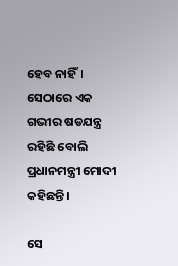ହେବ ନାହିଁ। ସେଠାରେ ଏକ ଗଭୀର ଷଡଯନ୍ତ୍ର ରହିଛି ବୋଲି ପ୍ରଧାନମନ୍ତ୍ରୀ ମୋଦୀ କହିଛନ୍ତି।

ସେ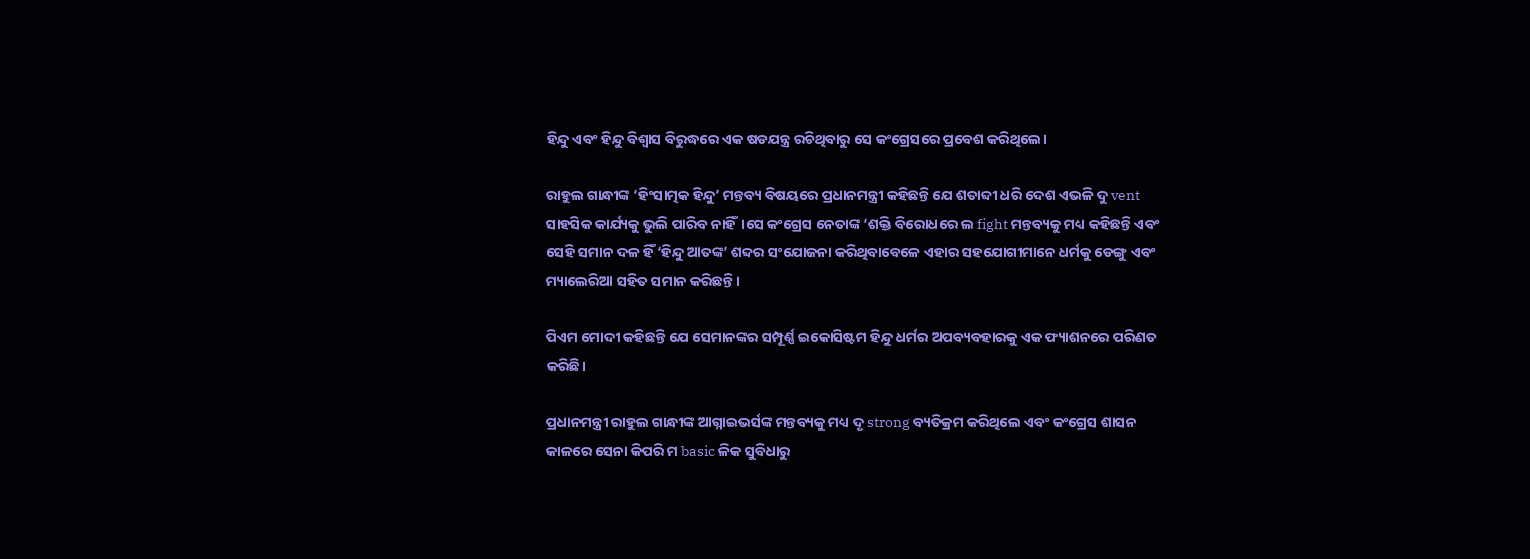ହିନ୍ଦୁ ଏବଂ ହିନ୍ଦୁ ବିଶ୍ୱାସ ବିରୁଦ୍ଧରେ ଏକ ଷଡଯନ୍ତ୍ର ରଚିଥିବାରୁ ସେ କଂଗ୍ରେସରେ ପ୍ରବେଶ କରିଥିଲେ।

ରାହୁଲ ଗାନ୍ଧୀଙ୍କ ‘ହିଂସାତ୍ମକ ହିନ୍ଦୁ’ ମନ୍ତବ୍ୟ ବିଷୟରେ ପ୍ରଧାନମନ୍ତ୍ରୀ କହିଛନ୍ତି ଯେ ଶତାବ୍ଦୀ ଧରି ଦେଶ ଏଭଳି ଦୁ vent ସାହସିକ କାର୍ଯ୍ୟକୁ ଭୁଲି ପାରିବ ନାହିଁ।ସେ କଂଗ୍ରେସ ନେତାଙ୍କ ‘ଶକ୍ତି ବିରୋଧରେ ଲ fight ମନ୍ତବ୍ୟକୁ ମଧ୍ୟ କହିଛନ୍ତି ଏବଂ ସେହି ସମାନ ଦଳ ହିଁ ‘ହିନ୍ଦୁ ଆତଙ୍କ’ ଶବ୍ଦର ସଂଯୋଜନା କରିଥିବାବେଳେ ଏହାର ସହଯୋଗୀମାନେ ଧର୍ମକୁ ଡେଙ୍ଗୁ ଏବଂ ମ୍ୟାଲେରିଆ ସହିତ ସମାନ କରିଛନ୍ତି।

ପିଏମ ମୋଦୀ କହିଛନ୍ତି ଯେ ସେମାନଙ୍କର ସମ୍ପୂର୍ଣ୍ଣ ଇକୋସିଷ୍ଟମ ହିନ୍ଦୁ ଧର୍ମର ଅପବ୍ୟବହାରକୁ ଏକ ଫ୍ୟାଶନରେ ପରିଣତ କରିଛି।

ପ୍ରଧାନମନ୍ତ୍ରୀ ରାହୁଲ ଗାନ୍ଧୀଙ୍କ ଆଗ୍ନାଇଭର୍ସଙ୍କ ମନ୍ତବ୍ୟକୁ ମଧ୍ୟ ଦୃ strong ବ୍ୟତିକ୍ରମ କରିଥିଲେ ଏବଂ କଂଗ୍ରେସ ଶାସନ କାଳରେ ସେନା କିପରି ମ basic ଳିକ ସୁବିଧାରୁ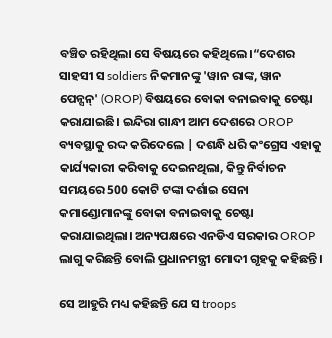ବଞ୍ଚିତ ରହିଥିଲା ସେ ବିଷୟରେ କହିଥିଲେ।“ଦେଶର ସାହସୀ ସ soldiers ନିକମାନଙ୍କୁ 'ୱାନ ରାଙ୍କ, ୱାନ ପେନ୍ସନ୍' (OROP) ବିଷୟରେ ବୋକା ବନାଇବାକୁ ଚେଷ୍ଟା କରାଯାଇଛି। ଇନ୍ଦିରା ଗାନ୍ଧୀ ଆମ ଦେଶରେ OROP ବ୍ୟବସ୍ଥାକୁ ରଦ୍ଦ କରିଦେଲେ | ଦଶନ୍ଧି ଧରି କଂଗ୍ରେସ ଏହାକୁ କାର୍ଯ୍ୟକାରୀ କରିବାକୁ ଦେଇନଥିଲା, କିନ୍ତୁ ନିର୍ବାଚନ ସମୟରେ 500 କୋଟି ଟଙ୍କା ଦର୍ଶାଇ ସେନା କମାଣ୍ଡୋମାନଙ୍କୁ ବୋକା ବନାଇବାକୁ ଚେଷ୍ଟା କରାଯାଇଥିଲା। ଅନ୍ୟପକ୍ଷରେ ଏନଡିଏ ସରକାର OROP ଲାଗୁ କରିଛନ୍ତି ବୋଲି ପ୍ରଧାନମନ୍ତ୍ରୀ ମୋଦୀ ଗୃହକୁ କହିଛନ୍ତି।

ସେ ଆହୁରି ମଧ୍ୟ କହିଛନ୍ତି ଯେ ସ troops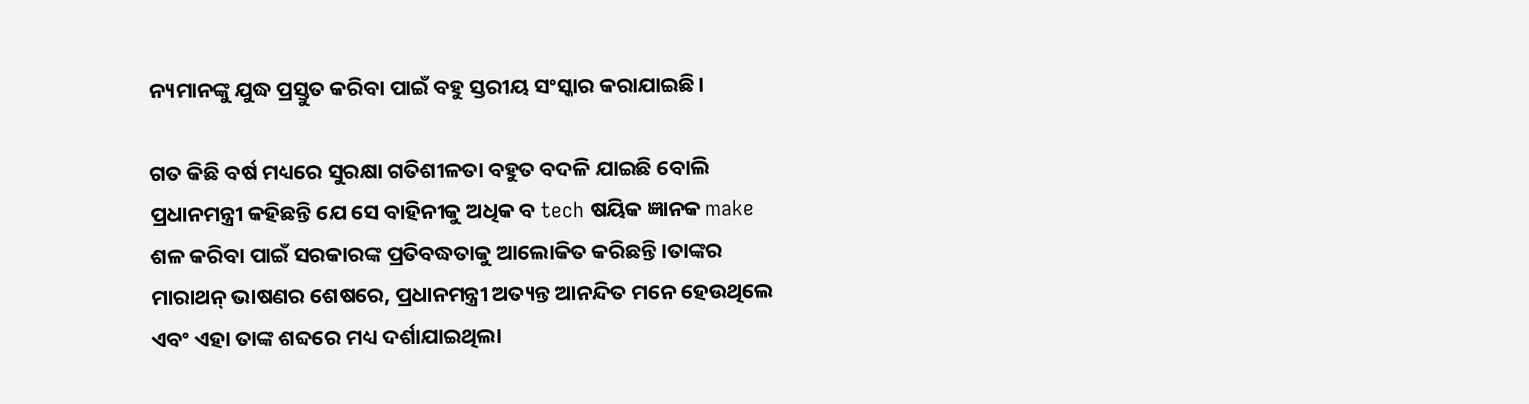ନ୍ୟମାନଙ୍କୁ ଯୁଦ୍ଧ ପ୍ରସ୍ତୁତ କରିବା ପାଇଁ ବହୁ ସ୍ତରୀୟ ସଂସ୍କାର କରାଯାଇଛି।

ଗତ କିଛି ବର୍ଷ ମଧ୍ୟରେ ସୁରକ୍ଷା ଗତିଶୀଳତା ବହୁତ ବଦଳି ଯାଇଛି ବୋଲି ପ୍ରଧାନମନ୍ତ୍ରୀ କହିଛନ୍ତି ଯେ ସେ ବାହିନୀକୁ ଅଧିକ ବ tech ଷୟିକ ଜ୍ଞାନକ make ଶଳ କରିବା ପାଇଁ ସରକାରଙ୍କ ପ୍ରତିବଦ୍ଧତାକୁ ଆଲୋକିତ କରିଛନ୍ତି।ତାଙ୍କର ମାରାଥନ୍ ଭାଷଣର ଶେଷରେ, ପ୍ରଧାନମନ୍ତ୍ରୀ ଅତ୍ୟନ୍ତ ଆନନ୍ଦିତ ମନେ ହେଉଥିଲେ ଏବଂ ଏହା ତାଙ୍କ ଶବ୍ଦରେ ମଧ୍ୟ ଦର୍ଶାଯାଇଥିଲା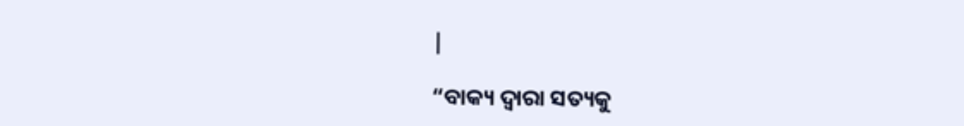|

“ବାକ୍ୟ ଦ୍ୱାରା ସତ୍ୟକୁ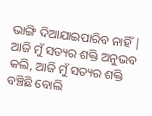ଭାଙ୍ଗି ଦିଆଯାଇପାରିବ ନାହିଁ | ଆଜି ମୁଁ ସତ୍ୟର ଶକ୍ତି ଅନୁଭବ କଲି, ଆଜି ମୁଁ ସତ୍ୟର ଶକ୍ତି ବଞ୍ଚିଛି ବୋଲି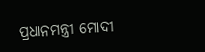ପ୍ରଧାନମନ୍ତ୍ରୀ ମୋଦୀ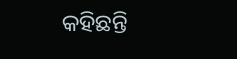କହିଛନ୍ତି